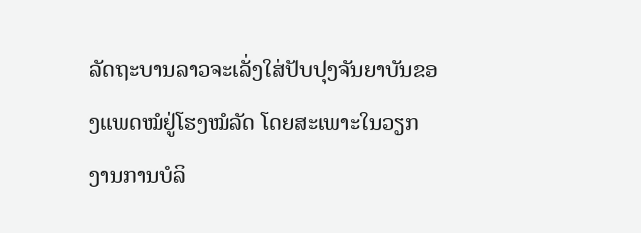ລັດຖະບານລາວຈະເລັ່ງໃສ່ປັບປຸງຈັນຍາບັນຂອງແພດໝໍຢູ່ໂຮງໝໍລັດ ໂດຍສະເພາະໃນວຽກງານການບໍລິ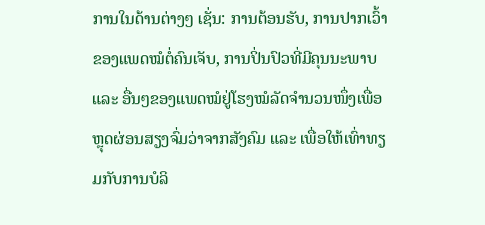ການໃນດ້ານຕ່າງໆ ເຊັ່ນ: ການຕ້ອນຮັບ, ການປາກເວົ້າຂອງແພດໝໍຕໍ່ຄົນເຈັບ, ການປິ່ນປົວທີ່ມີຄຸນນະພາບ ແລະ ອື່ນໆຂອງແພດໝໍຢູ່ໂຮງໝໍລັດຈໍານວນໜຶ່ງເພື່ອຫຼຸດຜ່ອນສຽງຈົ່ມວ່າຈາກສັງຄົມ ແລະ ເພື່ອໃຫ້ເທົ່າທຽມກັບການບໍລິ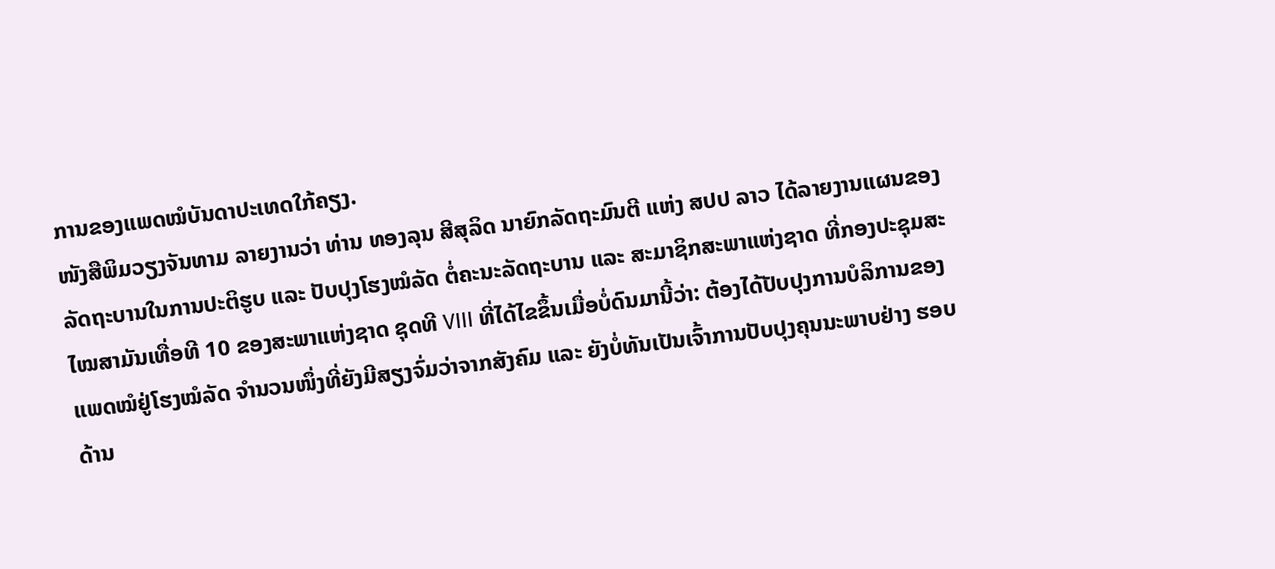ການຂອງແພດໝໍບັນດາປະເທດໃກ້ຄຽງ.
ໜັງສືພິມວຽງຈັນທາມ ລາຍງານວ່າ ທ່ານ ທອງລຸນ ສີສຸລິດ ນາຍົກລັດຖະມົນຕີ ແຫ່ງ ສປປ ລາວ ໄດ້ລາຍງານແຜນຂອງລັດຖະບານໃນການປະຕິຮູບ ແລະ ປັບປຸງໂຮງໝໍລັດ ຕໍ່ຄະນະລັດຖະບານ ແລະ ສະມາຊິກສະພາແຫ່ງຊາດ ທີ່ກອງປະຊຸມສະໄໝສາມັນເທື່ອທີ 10 ຂອງສະພາແຫ່ງຊາດ ຊຸດທີ VIII ທີ່ໄດ້ໄຂຂຶ້ນເມື່ອບໍ່ດົນມານີ້ວ່າ: ຕ້ອງໄດ້ປັບປຸງການບໍລິການຂອງແພດໝໍຢູ່ໂຮງໝໍລັດ ຈໍານວນໜຶ່ງທີ່ຍັງມີສຽງຈົ່ມວ່າຈາກສັງຄົມ ແລະ ຍັງບໍ່ທັນເປັນເຈົ້າການປັບປຸງຄຸນນະພາບຢ່າງ ຮອບດ້ານ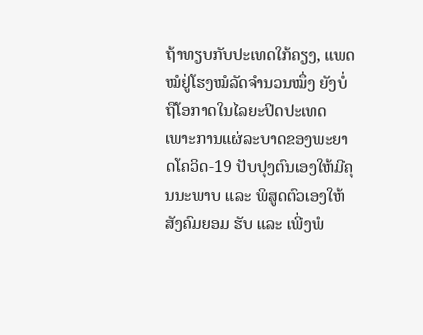ຖ້າທຽບກັບປະເທດໃກ້ຄຽງ, ແພດໝໍຢູ່ໂຮງໝໍລັດຈໍານວນໝຶ່ງ ຍັງບໍ່ຖືໂອກາດໃນໄລຍະປິດປະເທດ ເພາະການແຜ່ລະບາດຂອງພະຍາດໂຄວິດ-19 ປັບປຸງຕົນເອງໃຫ້ມີຄຸນນະພາບ ແລະ ພິສູດຕົວເອງໃຫ້ສັງຄົມຍອມ ຮັບ ແລະ ເພີ່ງພໍ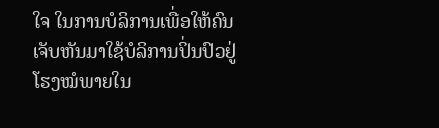ໃຈ ໃນການບໍລິການເພື່ອໃຫ້ຄົນເຈັບຫັນມາໃຊ້ບໍລິການປິ່ນປົວຢູ່ໂຮງໝໍພາຍໃນ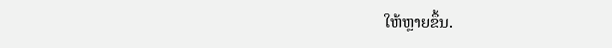ໃຫ້ຫຼາຍຂຶ້ນ.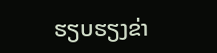ຮຽບຮຽງຂ່າ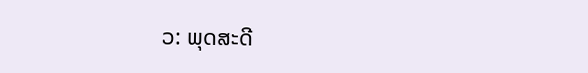ວ: ພຸດສະດີ